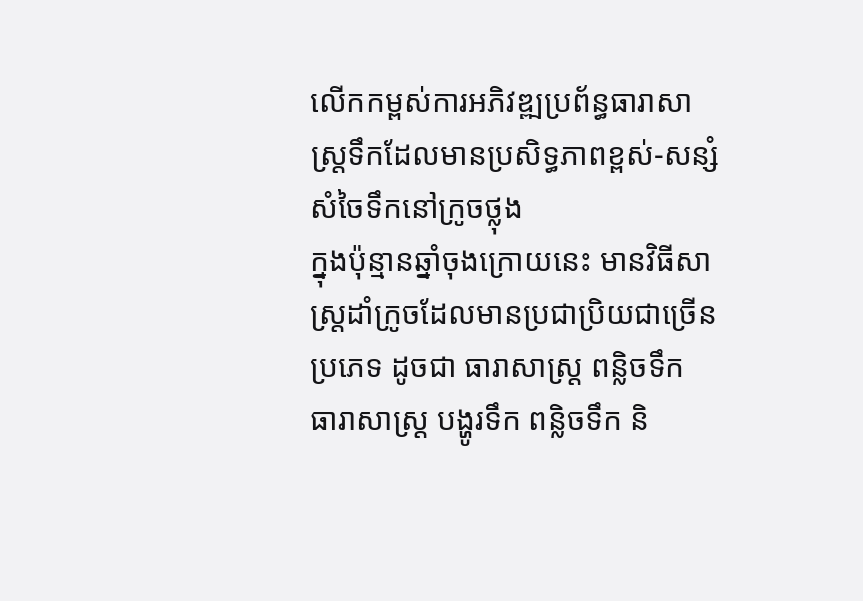លើកកម្ពស់ការអភិវឌ្ឍប្រព័ន្ធធារាសាស្ត្រទឹកដែលមានប្រសិទ្ធភាពខ្ពស់-សន្សំសំចៃទឹកនៅក្រូចថ្លុង
ក្នុងប៉ុន្មានឆ្នាំចុងក្រោយនេះ មានវិធីសាស្រ្តដាំក្រូចដែលមានប្រជាប្រិយជាច្រើនប្រភេទ ដូចជា ធារាសាស្ត្រ ពន្លិចទឹក ធារាសាស្ត្រ បង្ហូរទឹក ពន្លិចទឹក និ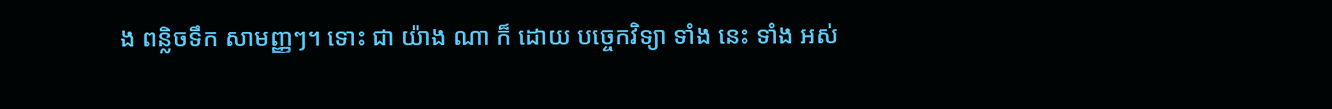ង ពន្លិចទឹក សាមញ្ញៗ។ ទោះ ជា យ៉ាង ណា ក៏ ដោយ បច្ចេកវិទ្យា ទាំង នេះ ទាំង អស់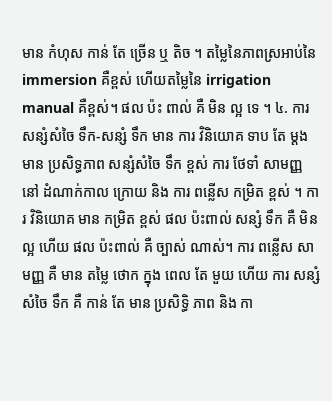មាន កំហុស កាន់ តែ ច្រើន ឬ តិច ។ តម្លៃនៃភាពស្រអាប់នៃ immersion គឺខ្ពស់ ហើយតម្លៃនៃ irrigation manual គឺខ្ពស់។ ផល ប៉ះ ពាល់ គឺ មិន ល្អ ទេ ។ ៤. ការ សន្សំសំចៃ ទឹក-សន្សំ ទឹក មាន ការ វិនិយោគ ទាប តែ ម្តង មាន ប្រសិទ្ធភាព សន្សំសំចៃ ទឹក ខ្ពស់ ការ ថែទាំ សាមញ្ញ នៅ ដំណាក់កាល ក្រោយ និង ការ ពន្លើស កម្រិត ខ្ពស់ ។ ការ វិនិយោគ មាន កម្រិត ខ្ពស់ ផល ប៉ះពាល់ សន្សំ ទឹក គឺ មិន ល្អ ហើយ ផល ប៉ះពាល់ គឺ ច្បាស់ ណាស់។ ការ ពន្លើស សាមញ្ញ គឺ មាន តម្លៃ ថោក ក្នុង ពេល តែ មួយ ហើយ ការ សន្សំ សំចៃ ទឹក គឺ កាន់ តែ មាន ប្រសិទ្ធិ ភាព និង កា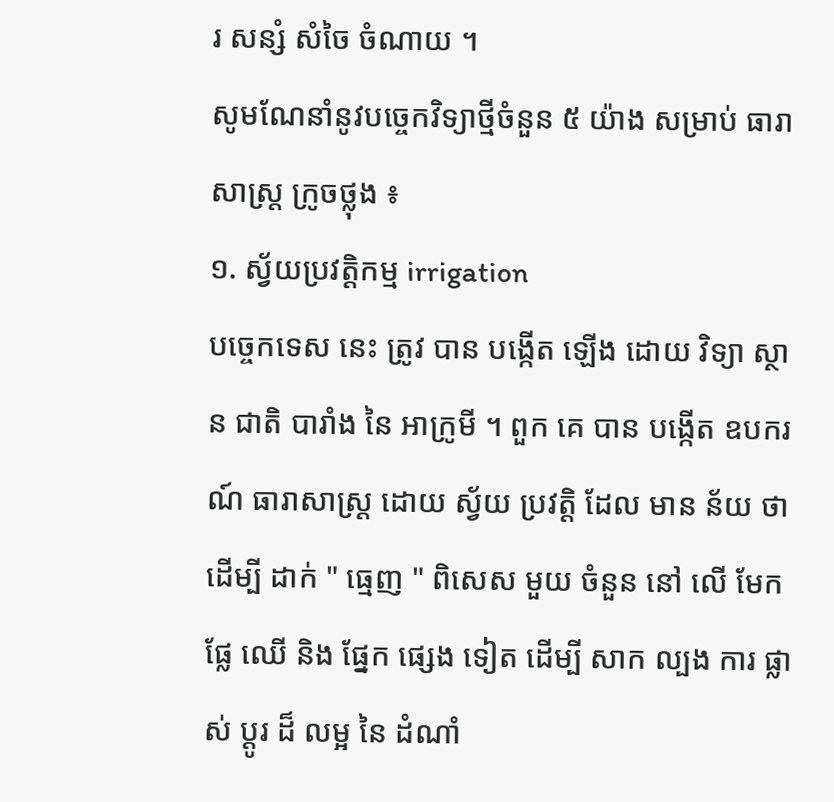រ សន្សំ សំចៃ ចំណាយ ។
សូមណែនាំនូវបច្ចេកវិទ្យាថ្មីចំនួន ៥ យ៉ាង សម្រាប់ ធារាសាស្ត្រ ក្រូចថ្លុង ៖
១. ស្វ័យប្រវត្តិកម្ម irrigation
បច្ចេកទេស នេះ ត្រូវ បាន បង្កើត ឡើង ដោយ វិទ្យា ស្ថាន ជាតិ បារាំង នៃ អាក្រូមី ។ ពួក គេ បាន បង្កើត ឧបករណ៍ ធារាសាស្ត្រ ដោយ ស្វ័យ ប្រវត្តិ ដែល មាន ន័យ ថា ដើម្បី ដាក់ " ធ្មេញ " ពិសេស មួយ ចំនួន នៅ លើ មែក ផ្លែ ឈើ និង ផ្នែក ផ្សេង ទៀត ដើម្បី សាក ល្បង ការ ផ្លាស់ ប្តូរ ដ៏ លម្អ នៃ ដំណាំ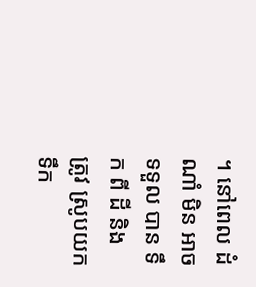។ នៅពេល ដំណាំ មិន អាច ទទួល បាន ទឹក ពី ដី និង ត្រូវ ស្រូបយក ទឹក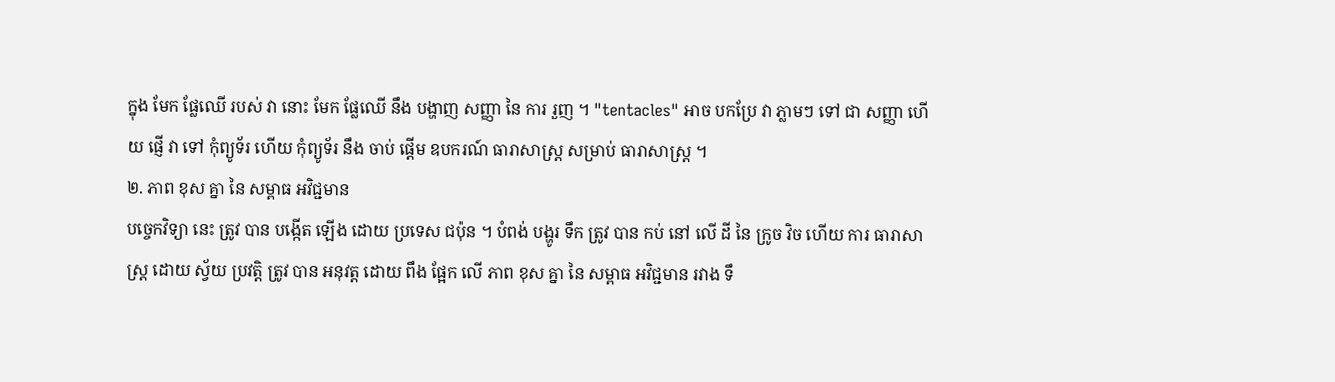ក្នុង មែក ផ្លែឈើ របស់ វា នោះ មែក ផ្លែឈើ នឹង បង្ហាញ សញ្ញា នៃ ការ រួញ ។ "tentacles" អាច បកប្រែ វា ភ្លាមៗ ទៅ ជា សញ្ញា ហើយ ផ្ញើ វា ទៅ កុំព្យូទ័រ ហើយ កុំព្យូទ័រ នឹង ចាប់ ផ្តើម ឧបករណ៍ ធារាសាស្ត្រ សម្រាប់ ធារាសាស្ត្រ ។
២. ភាព ខុស គ្នា នៃ សម្ពាធ អវិជ្ជមាន
បច្ចេកវិទ្យា នេះ ត្រូវ បាន បង្កើត ឡើង ដោយ ប្រទេស ជប៉ុន ។ បំពង់ បង្ហូរ ទឹក ត្រូវ បាន កប់ នៅ លើ ដី នៃ ក្រូច វិច ហើយ ការ ធារាសាស្ត្រ ដោយ ស្វ័យ ប្រវត្តិ ត្រូវ បាន អនុវត្ត ដោយ ពឹង ផ្អែក លើ ភាព ខុស គ្នា នៃ សម្ពាធ អវិជ្ជមាន រវាង ទឹ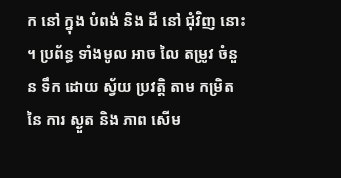ក នៅ ក្នុង បំពង់ និង ដី នៅ ជុំវិញ នោះ ។ ប្រព័ន្ធ ទាំងមូល អាច លៃ តម្រូវ ចំនួន ទឹក ដោយ ស្វ័យ ប្រវត្តិ តាម កម្រិត នៃ ការ ស្ងួត និង ភាព សើម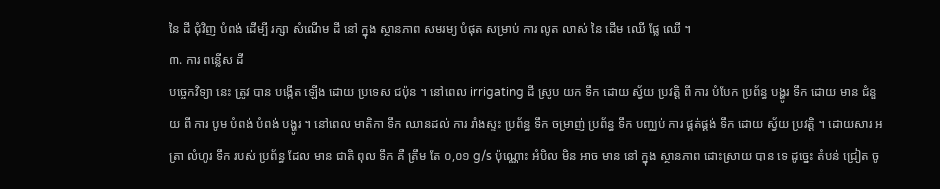នៃ ដី ជុំវិញ បំពង់ ដើម្បី រក្សា សំណើម ដី នៅ ក្នុង ស្ថានភាព សមរម្យ បំផុត សម្រាប់ ការ លូត លាស់ នៃ ដើម ឈើ ផ្លែ ឈើ ។
៣. ការ ពន្លើស ដី
បច្ចេកវិទ្យា នេះ ត្រូវ បាន បង្កើត ឡើង ដោយ ប្រទេស ជប៉ុន ។ នៅពេល irrigating ដី ស្រូប យក ទឹក ដោយ ស្វ័យ ប្រវត្តិ ពី ការ បំបែក ប្រព័ន្ធ បង្ហូរ ទឹក ដោយ មាន ជំនួយ ពី ការ បូម បំពង់ បំពង់ បង្ហូរ ។ នៅពេល មាតិកា ទឹក ឈានដល់ ការ រាំងស្ទះ ប្រព័ន្ធ ទឹក ចម្រាញ់ ប្រព័ន្ធ ទឹក បញ្ឈប់ ការ ផ្គត់ផ្គង់ ទឹក ដោយ ស្វ័យ ប្រវត្តិ ។ ដោយសារ អត្រា លំហូរ ទឹក របស់ ប្រព័ន្ធ ដែល មាន ជាតិ ពុល ទឹក គឺ ត្រឹម តែ ០,០១ g/s ប៉ុណ្ណោះ អំបិល មិន អាច មាន នៅ ក្នុង ស្ថានភាព ដោះស្រាយ បាន ទេ ដូច្នេះ តំបន់ ជ្រៀត ចូ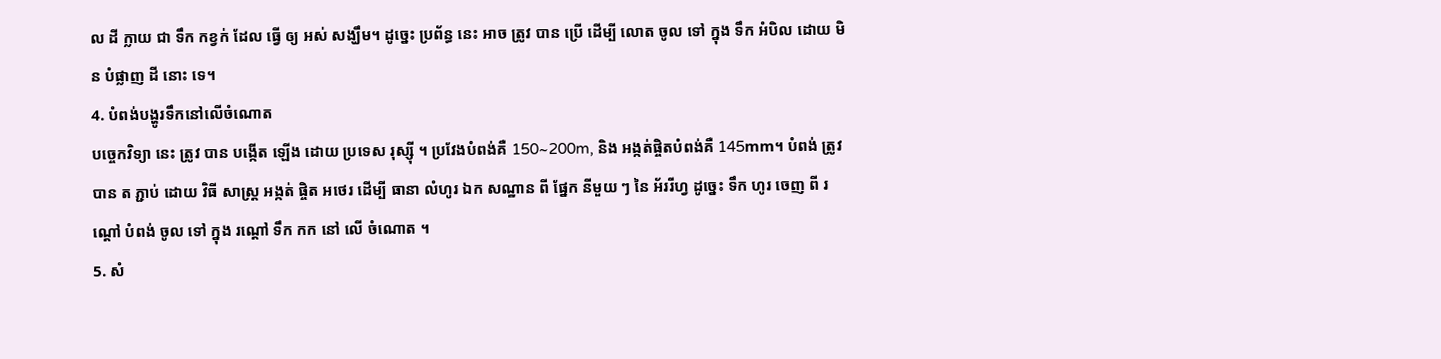ល ដី ក្លាយ ជា ទឹក កខ្វក់ ដែល ធ្វើ ឲ្យ អស់ សង្ឃឹម។ ដូច្នេះ ប្រព័ន្ធ នេះ អាច ត្រូវ បាន ប្រើ ដើម្បី លោត ចូល ទៅ ក្នុង ទឹក អំបិល ដោយ មិន បំផ្លាញ ដី នោះ ទេ។
4. បំពង់បង្ហូរទឹកនៅលើចំណោត
បច្ចេកវិទ្យា នេះ ត្រូវ បាន បង្កើត ឡើង ដោយ ប្រទេស រុស្ស៊ី ។ ប្រវែងបំពង់គឺ 150~200m, និង អង្កត់ផ្ចិតបំពង់គឺ 145mm។ បំពង់ ត្រូវ បាន ត ភ្ជាប់ ដោយ វិធី សាស្ត្រ អង្កត់ ផ្ចិត អថេរ ដើម្បី ធានា លំហូរ ឯក សណ្ឋាន ពី ផ្នែក នីមួយ ៗ នៃ អ័ររីហ្វ ដូច្នេះ ទឹក ហូរ ចេញ ពី រណ្តៅ បំពង់ ចូល ទៅ ក្នុង រណ្តៅ ទឹក កក នៅ លើ ចំណោត ។
5. សំ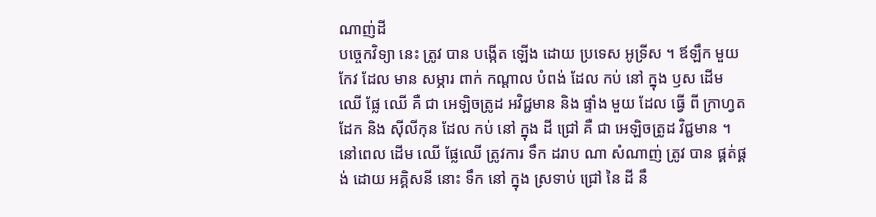ណាញ់ដី
បច្ចេកវិទ្យា នេះ ត្រូវ បាន បង្កើត ឡើង ដោយ ប្រទេស អូទ្រីស ។ ឪឡឹក មួយ កែវ ដែល មាន សម្ភារ ពាក់ កណ្តាល បំពង់ ដែល កប់ នៅ ក្នុង ឫស ដើម ឈើ ផ្លែ ឈើ គឺ ជា អេឡិចត្រូដ អវិជ្ជមាន និង ផ្ទាំង មួយ ដែល ធ្វើ ពី ក្រាហ្វត ដែក និង ស៊ីលីកុន ដែល កប់ នៅ ក្នុង ដី ជ្រៅ គឺ ជា អេឡិចត្រូដ វិជ្ជមាន ។ នៅពេល ដើម ឈើ ផ្លែឈើ ត្រូវការ ទឹក ដរាប ណា សំណាញ់ ត្រូវ បាន ផ្គត់ផ្គង់ ដោយ អគ្គិសនី នោះ ទឹក នៅ ក្នុង ស្រទាប់ ជ្រៅ នៃ ដី នឹ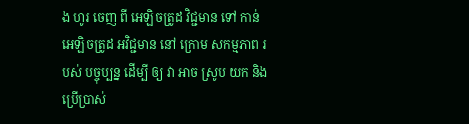ង ហូរ ចេញ ពី អេឡិចត្រូដ វិជ្ជមាន ទៅ កាន់ អេឡិចត្រូដ អវិជ្ជមាន នៅ ក្រោម សកម្មភាព របស់ បច្ចុប្បន្ន ដើម្បី ឲ្យ វា អាច ស្រូប យក និង ប្រើប្រាស់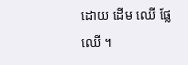ដោយ ដើម ឈើ ផ្លែ ឈើ ។